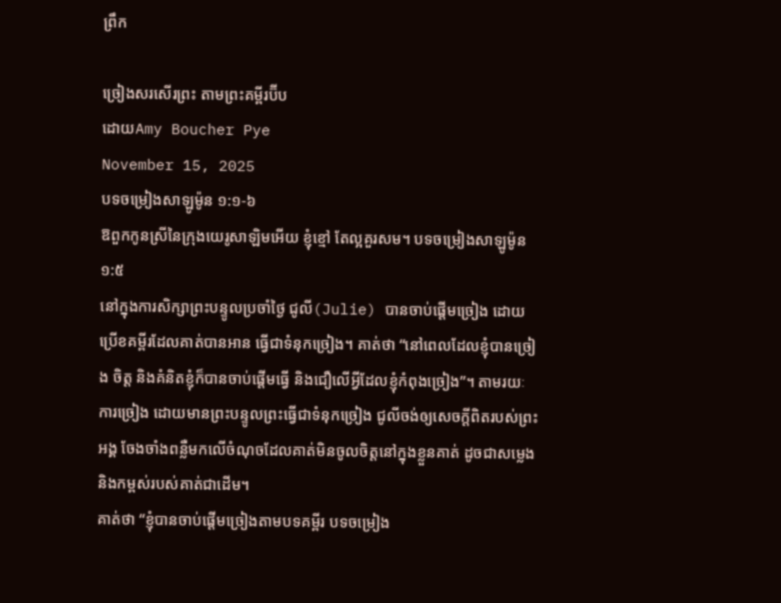ព្រឹក

ច្រៀងសរសើរព្រះ តាមព្រះគម្ពីរប៊ីប
ដោយAmy Boucher Pye
November 15, 2025
បទចម្រៀងសាឡូម៉ូន ១:១-៦
ឱពួកកូនស្រីនៃក្រុងយេរូសាឡិមអើយ ខ្ញុំខ្មៅ តែល្អគួរសម។ បទចម្រៀងសាឡូម៉ូន ១:៥
នៅក្នុងការសិក្សាព្រះបន្ទូលប្រចាំថ្ងៃ ជូលី(Julie) បានចាប់ផ្តើមច្រៀង ដោយប្រើខគម្ពីរដែលគាត់បានអាន ធ្វើជាទំនុកច្រៀង។ គាត់ថា “នៅពេលដែលខ្ញុំបានច្រៀង ចិត្ត និងគំនិតខ្ញុំក៏បានចាប់ផ្តើមធ្វើ និងជឿលើអ្វីដែលខ្ញុំកំពុងច្រៀង”។ តាមរយៈការច្រៀង ដោយមានព្រះបន្ទូលព្រះធ្វើជាទំនុកច្រៀង ជូលីចង់ឲ្យសេចក្តីពិតរបស់ព្រះអង្គ ចែងចាំងពន្លឺមកលើចំណុចដែលគាត់មិនចូលចិត្តនៅក្នុងខ្លួនគាត់ ដូចជាសម្លេង និងកម្ពស់របស់គាត់ជាដើម។
គាត់ថា “ខ្ញុំបានចាប់ផ្តើមច្រៀងតាមបទគម្ពីរ បទចម្រៀង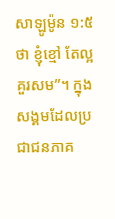សាឡូម៉ូន ១:៥ ថា ខ្ញុំខ្មៅ តែល្អគួរសម”។ ក្នុងសង្គមដែលប្រជាជនភាគ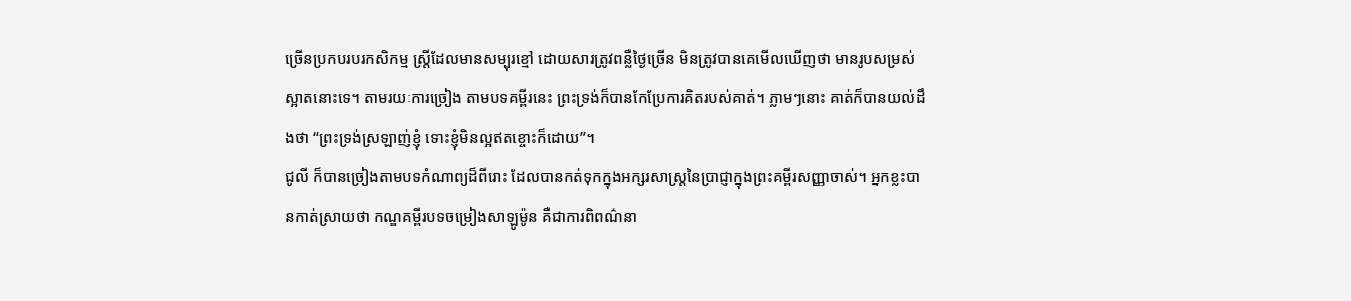ច្រើនប្រកបរបរកសិកម្ម ស្រ្តីដែលមានសម្បុរខ្មៅ ដោយសារត្រូវពន្លឺថ្ងៃច្រើន មិនត្រូវបានគេមើលឃើញថា មានរូបសម្រស់ស្អាតនោះទេ។ តាមរយៈការច្រៀង តាមបទគម្ពីរនេះ ព្រះទ្រង់ក៏បានកែប្រែការគិតរបស់គាត់។ ភ្លាមៗនោះ គាត់ក៏បានយល់ដឹងថា “ព្រះទ្រង់ស្រឡាញ់ខ្ញុំ ទោះខ្ញុំមិនល្អឥតខ្ចោះក៏ដោយ”។
ជូលី ក៏បានច្រៀងតាមបទកំណាព្យដ៏ពីរោះ ដែលបានកត់ទុកក្នុងអក្សរសាស្រ្តនៃប្រាជ្ញាក្នុងព្រះគម្ពីរសញ្ញាចាស់។ អ្នកខ្លះបានកាត់ស្រាយថា កណ្ឌគម្ពីរបទចម្រៀងសាឡូម៉ូន គឺជាការពិពណ៌នា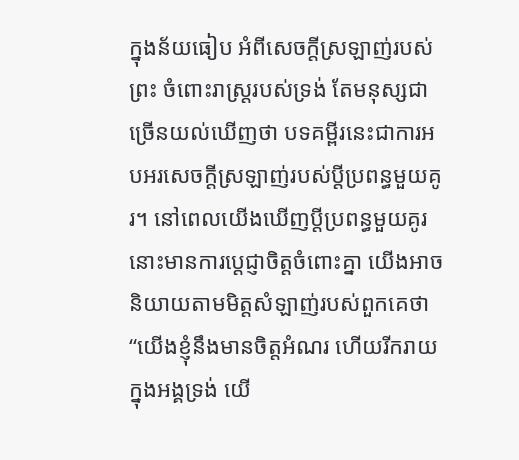ក្នុងន័យធៀប អំពីសេចក្តីស្រឡាញ់របស់ព្រះ ចំពោះរាស្រ្តរបស់ទ្រង់ តែមនុស្សជាច្រើនយល់ឃើញថា បទគម្ពីរនេះជាការអបអរសេចក្តីស្រឡាញ់របស់ប្តីប្រពន្ធមួយគូរ។ នៅពេលយើងឃើញប្តីប្រពន្ធមួយគូរនោះមានការប្ដេជ្ញាចិត្តចំពោះគ្នា យើងអាចនិយាយតាមមិត្តសំឡាញ់របស់ពួកគេថា “យើងខ្ញុំនឹងមានចិត្តអំណរ ហើយរីករាយក្នុងអង្គទ្រង់ យើ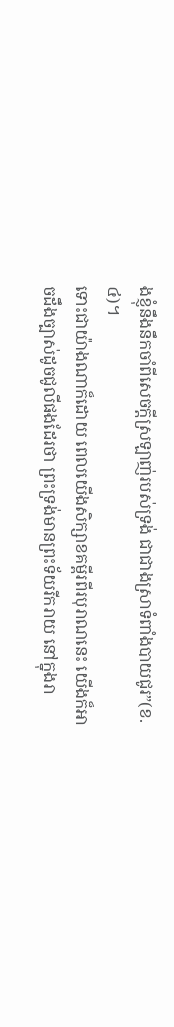ងខ្ញុំនឹងនឹកចាំពីសេចក្ដីស្រឡាញ់របស់ទ្រង់ ជាជាងស្រាទំពាំងបាយជូរ”(ខ.៤)។
ទោះជាយ៉ាងណាក៏ដោយ ពេលយើងសិក្សាខគម្ពីរពីរបុរាណនេះ យើងក៏អាចដឹងច្បាស់ដូចជូលីផងដែរថា ព្រះទ្រង់មានព្រះទ័យរីករាយ នៅក្នុងរា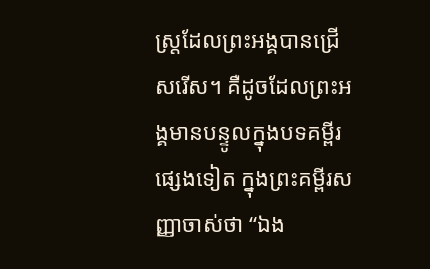ស្រ្តដែលព្រះអង្គបានជ្រើសរើស។ គឺដូចដែលព្រះអង្គមានបន្ទូលក្នុងបទគម្ពីរផ្សេងទៀត ក្នុងព្រះគម្ពីរសញ្ញាចាស់ថា “ឯង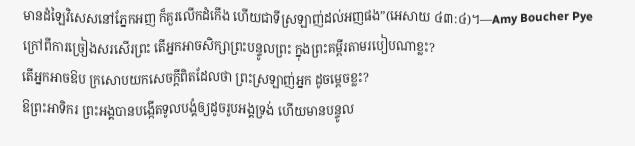មានដំឡៃវិសេសនៅភ្នែកអញ ក៏គួរលើកដំកើង ហើយជាទីស្រឡាញ់ដល់អញផង”(អេសាយ ៤៣:៤)។—Amy Boucher Pye
ក្រៅពីការច្រៀងសរសើរព្រះ តើអ្នកអាចសិក្សាព្រះបន្ទូលព្រះ ក្នុងព្រះគម្ពីរតាមរបៀបណាខ្លះ?
តើអ្នកអាចឱប ក្រសោបយកសេចក្តីពិតដែលថា ព្រះស្រឡាញ់អ្នក ដូចម្តេចខ្លះ?
ឱព្រះអាទិករ ព្រះអង្គបានបង្កើតទូលបង្គំឲ្យដូចរូបអង្គទ្រង់ ហើយមានបន្ទូល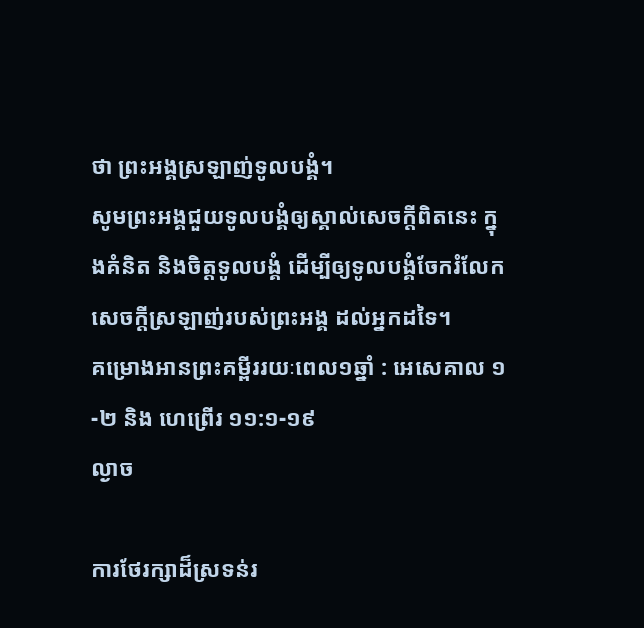ថា ព្រះអង្គស្រឡាញ់ទូលបង្គំ។
សូមព្រះអង្គជួយទូលបង្គំឲ្យស្គាល់សេចក្តីពិតនេះ ក្នុងគំនិត និងចិត្តទូលបង្គំ ដើម្បីឲ្យទូលបង្គំចែករំលែក
សេចក្តីស្រឡាញ់របស់ព្រះអង្គ ដល់អ្នកដទៃ។
គម្រោងអានព្រះគម្ពីររយៈពេល១ឆ្នាំ : អេសេគាល ១-២ និង ហេព្រើរ ១១:១-១៩
ល្ងាច

ការថែរក្សាដ៏ស្រទន់រ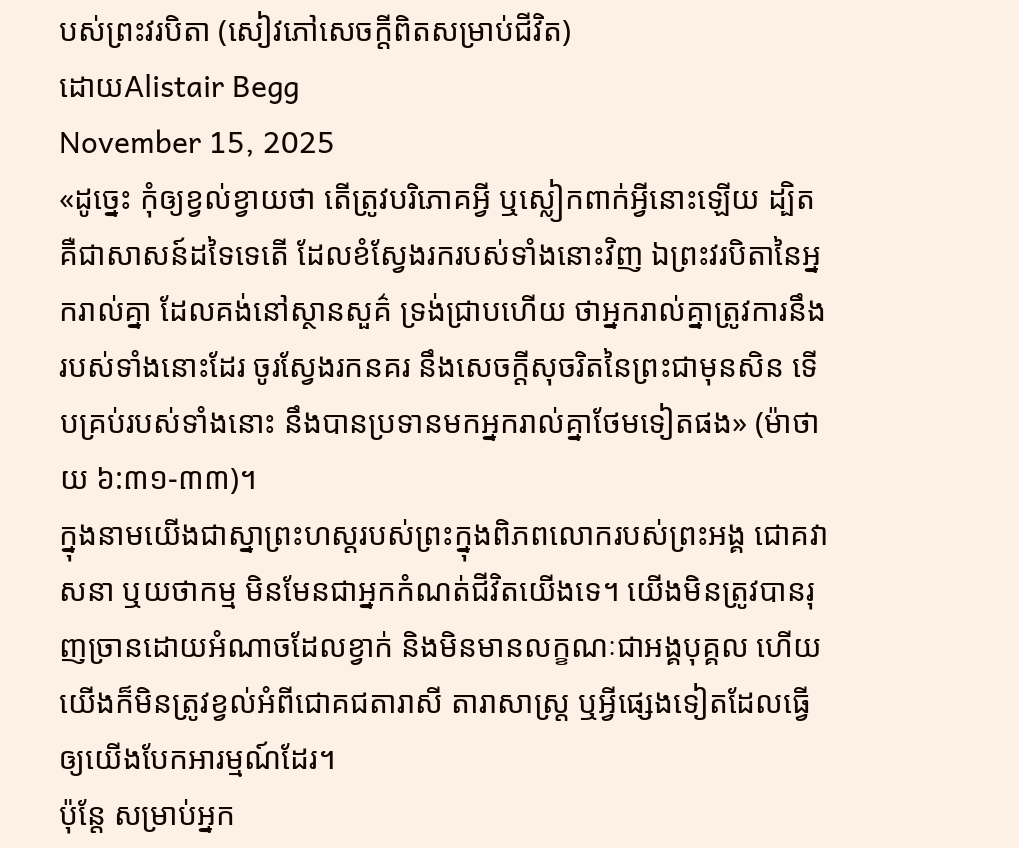បស់ព្រះវរបិតា (សៀវភៅសេចក្ដីពិតសម្រាប់ជីវិត)
ដោយAlistair Begg
November 15, 2025
«ដូច្នេះ កុំឲ្យខ្វល់ខ្វាយថា តើត្រូវបរិភោគអ្វី ឬស្លៀកពាក់អ្វីនោះឡើយ ដ្បិតគឺជាសាសន៍ដទៃទេតើ ដែលខំស្វែងរករបស់ទាំងនោះវិញ ឯព្រះវរបិតានៃអ្នករាល់គ្នា ដែលគង់នៅស្ថានសួគ៌ ទ្រង់ជ្រាបហើយ ថាអ្នករាល់គ្នាត្រូវការនឹងរបស់ទាំងនោះដែរ ចូរស្វែងរកនគរ នឹងសេចក្ដីសុចរិតនៃព្រះជាមុនសិន ទើបគ្រប់របស់ទាំងនោះ នឹងបានប្រទានមកអ្នករាល់គ្នាថែមទៀតផង» (ម៉ាថាយ ៦:៣១-៣៣)។
ក្នុងនាមយើងជាស្នាព្រះហស្តរបស់ព្រះក្នុងពិភពលោករបស់ព្រះអង្គ ជោគវាសនា ឬយថាកម្ម មិនមែនជាអ្នកកំណត់ជីវិតយើងទេ។ យើងមិនត្រូវបានរុញច្រានដោយអំណាចដែលខ្វាក់ និងមិនមានលក្ខណៈជាអង្គបុគ្គល ហើយយើងក៏មិនត្រូវខ្វល់អំពីជោគជតារាសី តារាសាស្ត្រ ឬអ្វីផ្សេងទៀតដែលធ្វើឲ្យយើងបែកអារម្មណ៍ដែរ។
ប៉ុន្តែ សម្រាប់អ្នក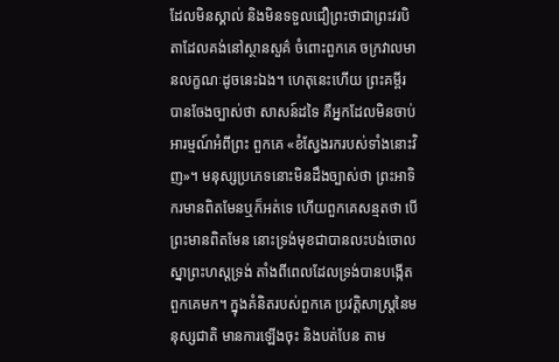ដែលមិនស្គាល់ និងមិនទទួលជឿព្រះថាជាព្រះវរបិតាដែលគង់នៅស្ថានសួគ៌ ចំពោះពួកគេ ចក្រវាលមានលក្ខណៈដូចនេះឯង។ ហេតុនេះហើយ ព្រះគម្ពីរបានចែងច្បាស់ថា សាសន៍ដទៃ គឺអ្នកដែលមិនចាប់អារម្មណ៍អំពីព្រះ ពួកគេ «ខំស្វែងរករបស់ទាំងនោះវិញ»។ មនុស្សប្រភេទនោះមិនដឹងច្បាស់ថា ព្រះអាទិករមានពិតមែនឬក៏អត់ទេ ហើយពួកគេសន្មតថា បើព្រះមានពិតមែន នោះទ្រង់មុខជាបានលះបង់ចោលស្នាព្រះហស្តទ្រង់ តាំងពីពេលដែលទ្រង់បានបង្កើតពួកគេមក។ ក្នុងគំនិតរបស់ពួកគេ ប្រវត្តិសាស្ត្រនៃមនុស្សជាតិ មានការឡើងចុះ និងបត់បែន តាម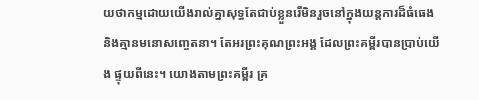យថាកម្មដោយយើងរាល់គ្នាសុទ្ធតែជាប់ខ្លួនរើមិនរួចនៅក្នុងយន្តការដ៏ធំធេង និងគ្មានមនោសញ្ចេតនា។ តែអរព្រះគុណព្រះអង្គ ដែលព្រះគម្ពីរបានប្រាប់យើង ផ្ទុយពីនេះ។ យោងតាមព្រះគម្ពីរ គ្រ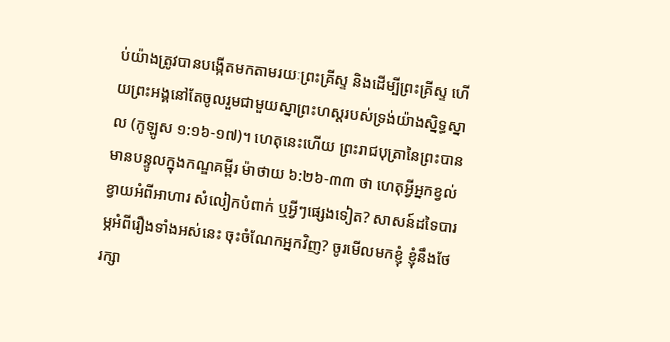ប់យ៉ាងត្រូវបានបង្កើតមកតាមរយៈព្រះគ្រីស្ទ និងដើម្បីព្រះគ្រីស្ទ ហើយព្រះអង្គនៅតែចូលរួមជាមួយស្នាព្រះហស្តរបស់ទ្រង់យ៉ាងស្និទ្ធស្នាល (កូឡូស ១:១៦-១៧)។ ហេតុនេះហើយ ព្រះរាជបុត្រានៃព្រះបានមានបន្ទូលក្នុងកណ្ឌគម្ពីរ ម៉ាថាយ ៦:២៦-៣៣ ថា ហេតុអ្វីអ្នកខ្វល់ខ្វាយអំពីអាហារ សំលៀកបំពាក់ ឬអ្វីៗផ្សេងទៀត? សាសន៍ដទៃបារម្ភអំពីរឿងទាំងអស់នេះ ចុះចំណែកអ្នកវិញ? ចូរមើលមកខ្ញុំ ខ្ញុំនឹងថែរក្សា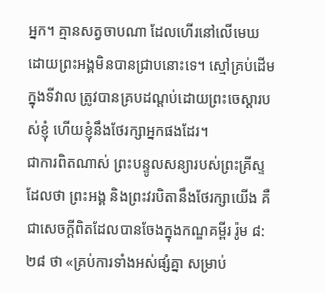អ្នក។ គ្មានសត្វចាបណា ដែលហើរនៅលើមេឃ ដោយព្រះអង្គមិនបានជ្រាបនោះទេ។ ស្មៅគ្រប់ដើមក្នុងទីវាល ត្រូវបានគ្របដណ្ដប់ដោយព្រះចេស្ដារបស់ខ្ញុំ ហើយខ្ញុំនឹងថែរក្សាអ្នកផងដែរ។
ជាការពិតណាស់ ព្រះបន្ទូលសន្យារបស់ព្រះគ្រីស្ទដែលថា ព្រះអង្គ និងព្រះវរបិតានឹងថែរក្សាយើង គឺជាសេចក្តីពិតដែលបានចែងក្នុងកណ្ឌគម្ពីរ រ៉ូម ៨:២៨ ថា «គ្រប់ការទាំងអស់ផ្សំគ្នា សម្រាប់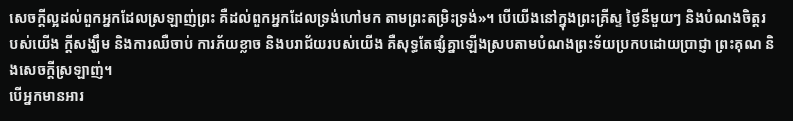សេចក្ដីល្អដល់ពួកអ្នកដែលស្រឡាញ់ព្រះ គឺដល់ពួកអ្នកដែលទ្រង់ហៅមក តាមព្រះតម្រិះទ្រង់»។ បើយើងនៅក្នុងព្រះគ្រីស្ទ ថ្ងៃនីមួយៗ និងបំណងចិត្តរបស់យើង ក្តីសង្ឃឹម និងការឈឺចាប់ ការភ័យខ្លាច និងបរាជ័យរបស់យើង គឺសុទ្ធតែផ្សំគ្នាឡើងស្របតាមបំណងព្រះទ័យប្រកបដោយប្រាជ្ញា ព្រះគុណ និងសេចក្តីស្រឡាញ់។
បើអ្នកមានអារ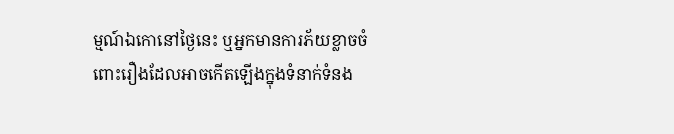ម្មណ៍ឯកោនៅថ្ងៃនេះ ឬអ្នកមានការភ័យខ្លាចចំពោះរឿងដែលអាចកើតឡើងក្នុងទំនាក់ទំនង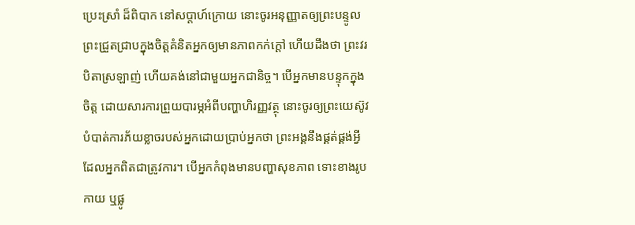ប្រេះស្រាំ ដ៏ពិបាក នៅសប្ដាហ៍ក្រោយ នោះចូរអនុញ្ញាតឲ្យព្រះបន្ទូលព្រះជ្រួតជ្រាបក្នុងចិត្តគំនិតអ្នកឲ្យមានភាពកក់ក្តៅ ហើយដឹងថា ព្រះវរបិតាស្រឡាញ់ ហើយគង់នៅជាមួយអ្នកជានិច្ច។ បើអ្នកមានបន្ទុកក្នុងចិត្ត ដោយសារការព្រួយបារម្ភអំពីបញ្ហាហិរញ្ញវត្ថុ នោះចូរឲ្យព្រះយេស៊ូវបំបាត់ការភ័យខ្លាចរបស់អ្នកដោយប្រាប់អ្នកថា ព្រះអង្គនឹងផ្គត់ផ្គង់អ្វីដែលអ្នកពិតជាត្រូវការ។ បើអ្នកកំពុងមានបញ្ហាសុខភាព ទោះខាងរូបកាយ ឬផ្លូ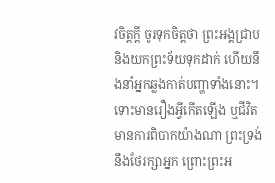វចិត្តក្តី ចូរទុកចិត្តថា ព្រះអង្គជ្រាប និងយកព្រះទ័យទុកដាក់ ហើយនឹងនាំអ្នកឆ្លងកាត់បញ្ហាទាំងនោះ។ ទោះមានរឿងអ្វីកើតឡើង ឬជីវិតមានការពិបាកយ៉ាងណា ព្រះទ្រង់នឹងថែរក្សាអ្នក ព្រោះព្រះអ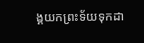ង្គយកព្រះទ័យទុកដា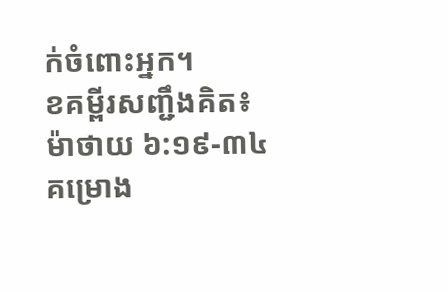ក់ចំពោះអ្នក។
ខគម្ពីរសញ្ជឹងគិត៖ ម៉ាថាយ ៦:១៩-៣៤
គម្រោង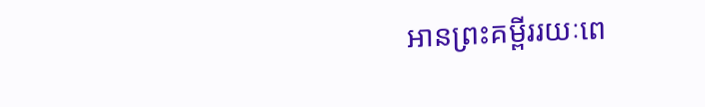អានព្រះគម្ពីររយៈពេ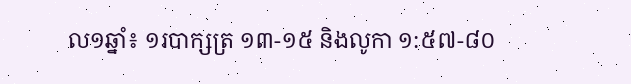ល១ឆ្នាំ៖ ១របាក្សត្រ ១៣-១៥ និងលូកា ១:៥៧-៨០